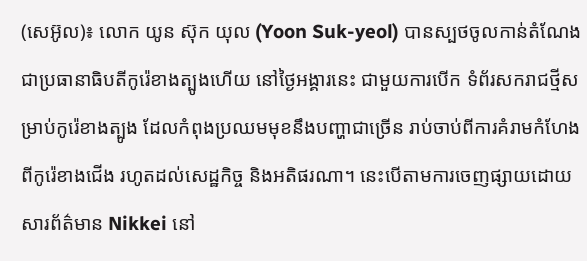(សេអ៊ូល)៖ លោក យូន ស៊ុក យុល (Yoon Suk-yeol) បានស្បថចូលកាន់តំណែងជាប្រធានាធិបតីកូរ៉េខាងត្បូងហើយ នៅថ្ងៃអង្គារនេះ ជាមួយការបើក ទំព័រសករាជថ្មីសម្រាប់កូរ៉េខាងត្បូង ដែលកំពុងប្រឈមមុខនឹងបញ្ហាជាច្រើន រាប់ចាប់ពីការគំរាមកំហែងពីកូរ៉េខាងជើង រហូតដល់សេដ្ឋកិច្ច និងអតិផរណា។ នេះបើតាមការចេញផ្សាយដោយសារព័ត៌មាន Nikkei នៅ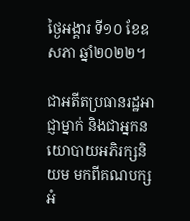ថ្ងៃអង្គារ ទី១០ ខែឧសភា ឆ្នាំ២០២២។

ជាអតីតប្រធានរដ្ឋអាជ្ញាម្នាក់ និងជាអ្នកនយោបាយអភិរក្សនិយម មកពីគណបក្សអំ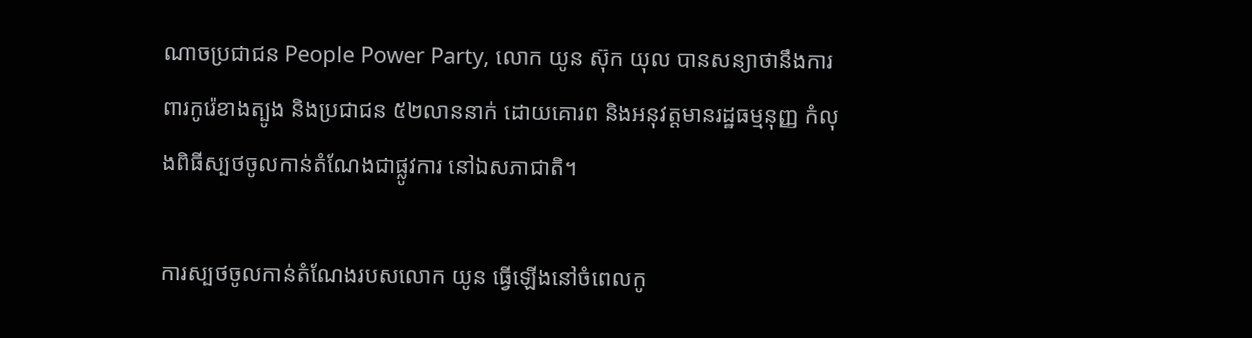ណាចប្រជាជន People Power Party, លោក យូន ស៊ុក យុល បានសន្យាថានឹងការពារកូរ៉េខាងត្បូង និងប្រជាជន ៥២លាននាក់ ដោយគោរព និងអនុវត្តមានរដ្ឋធម្មនុញ្ញ កំលុងពិធីស្បថចូលកាន់តំណែងជាផ្លូវការ នៅឯសភាជាតិ។

ការស្បថចូលកាន់តំណែងរបសលោក យូន ធ្វើឡើងនៅចំពេលកូ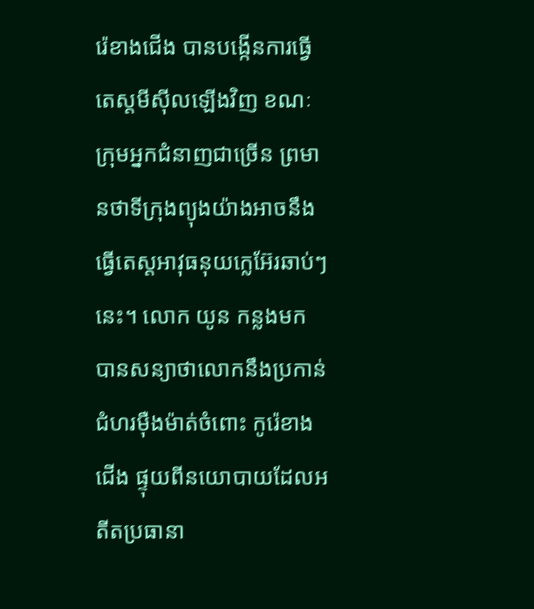រ៉េខាងជើង បានបង្កើនការធ្វើតេស្ដមីស៊ីលឡើងវិញ ខណៈក្រុមអ្នកជំនាញជាច្រើន ព្រមានថាទីក្រុងព្យុងយ៉ាងអាចនឹងធ្វើតេស្ដអាវុធនុយក្លេអ៊ែរឆាប់ៗនេះ។ លោក យូន កន្លងមក បានសន្យាថាលោកនឹងប្រកាន់ជំហរម៉ឺងម៉ាត់ចំពោះ កូរ៉េខាងជើង ផ្ទុយពីនយោបាយដែលអតីតប្រធានា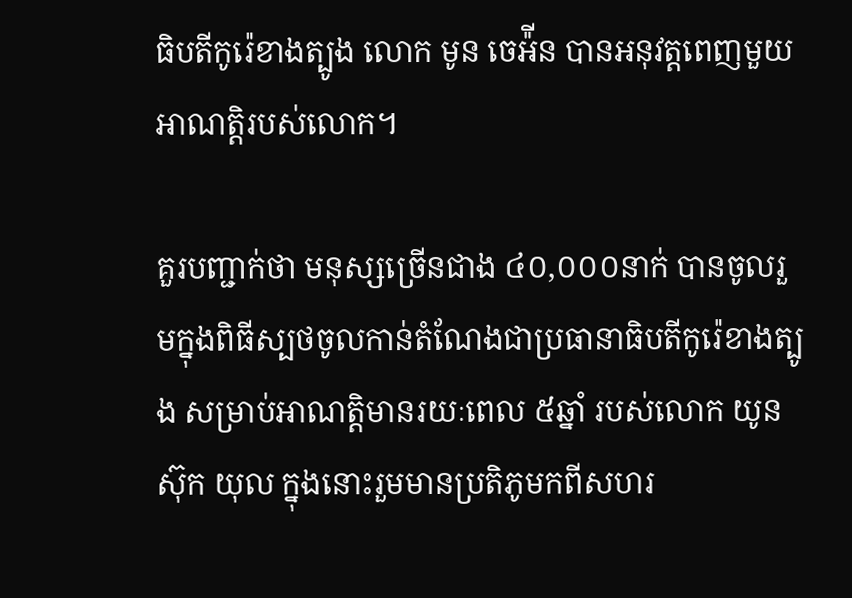ធិបតីកូរ៉េខាងត្បូង លោក មូន ចេអ៉ីន បានអនុវត្តពេញមួយអាណត្តិរបស់លោក។

គួរបញ្ជាក់ថា មនុស្សច្រើនជាង ៤០,០០០នាក់ បានចូលរួមក្នុងពិធីស្បថចូលកាន់តំណែងជាប្រធានាធិបតីកូរ៉េខាងត្បូង សម្រាប់អាណត្តិមានរយៈពេល ៥ឆ្នាំ របស់លោក យូន ស៊ុក យុល ក្នុងនោះរួមមានប្រតិភូមកពីសហរ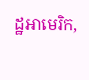ដ្ឋអាមេរិក,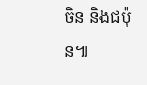ចិន និងជប៉ុន៕